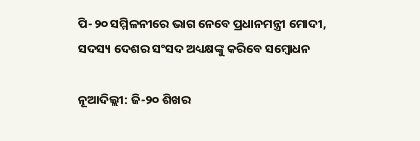ପି-୨୦ ସମ୍ମିଳନୀରେ ଭାଗ ନେବେ ପ୍ରଧାନମନ୍ତ୍ରୀ ମୋଦୀ, ସଦସ୍ୟ ଦେଶର ସଂସଦ ଅଧ୍ୟକ୍ଷଙ୍କୁ କରିବେ ସମ୍ବୋଧନ

ନୂଆଦିଲ୍ଲୀ: ଜି-୨୦ ଶିଖର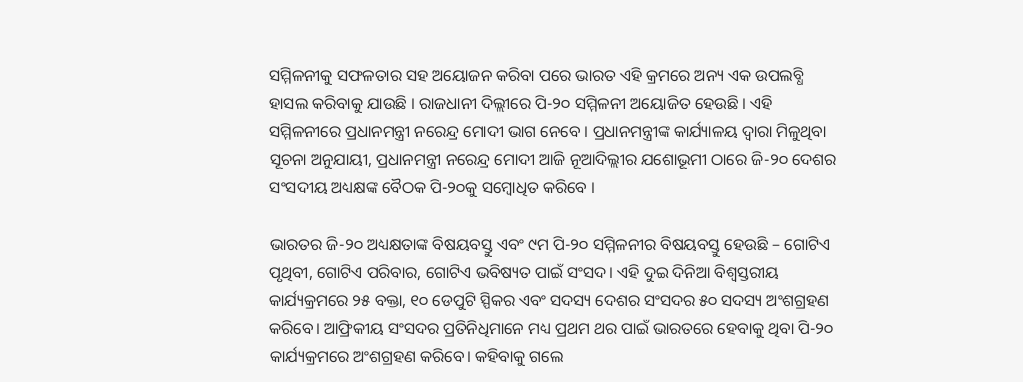ସମ୍ମିଳନୀକୁ ସଫଳତାର ସହ ଅୟୋଜନ କରିବା ପରେ ଭାରତ ଏହି କ୍ରମରେ ଅନ୍ୟ ଏକ ଉପଲବ୍ଧି ହାସଲ କରିବାକୁ ଯାଉଛି । ରାଜଧାନୀ ଦିଲ୍ଲୀରେ ପି-୨୦ ସମ୍ମିଳନୀ ଅୟୋଜିତ ହେଉଛି । ଏହି ସମ୍ମିଳନୀରେ ପ୍ରଧାନମନ୍ତ୍ରୀ ନରେନ୍ଦ୍ର ମୋଦୀ ଭାଗ ନେବେ । ପ୍ରଧାନମନ୍ତ୍ରୀଙ୍କ କାର୍ଯ୍ୟାଳୟ ଦ୍ୱାରା ମିଳୁଥିବା ସୂଚନା ଅନୁଯାୟୀ, ପ୍ରଧାନମନ୍ତ୍ରୀ ନରେନ୍ଦ୍ର ମୋଦୀ ଆଜି ନୂଆଦିଲ୍ଲୀର ଯଶୋଭୂମୀ ଠାରେ ଜି-୨୦ ଦେଶର ସଂସଦୀୟ ଅଧ୍ୟକ୍ଷଙ୍କ ବୈଠକ ପି-୨୦କୁ ସମ୍ବୋଧିତ କରିବେ ।

ଭାରତର ଜି-୨୦ ଅଧ୍ୟକ୍ଷତାଙ୍କ ବିଷୟବସ୍ତୁ ଏବଂ ୯ମ ପି-୨୦ ସମ୍ମିଳନୀର ବିଷୟବସ୍ତୁ ହେଉଛି – ଗୋଟିଏ ପୃଥିବୀ, ଗୋଟିଏ ପରିବାର, ଗୋଟିଏ ଭବିଷ୍ୟତ ପାଇଁ ସଂସଦ। ଏହି ଦୁଇ ଦିନିଆ ବିଶ୍ୱସ୍ତରୀୟ କାର୍ଯ୍ୟକ୍ରମରେ ୨୫ ବକ୍ତା, ୧୦ ଡେପୁଟି ସ୍ପିକର ଏବଂ ସଦସ୍ୟ ଦେଶର ସଂସଦର ୫୦ ସଦସ୍ୟ ଅଂଶଗ୍ରହଣ କରିବେ। ଆଫ୍ରିକୀୟ ସଂସଦର ପ୍ରତିନିଧିମାନେ ମଧ୍ୟ ପ୍ରଥମ ଥର ପାଇଁ ଭାରତରେ ହେବାକୁ ଥିବା ପି-୨୦ କାର୍ଯ୍ୟକ୍ରମରେ ଅଂଶଗ୍ରହଣ କରିବେ। କହିବାକୁ ଗଲେ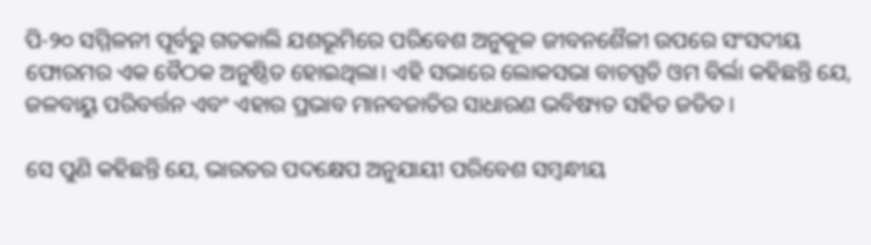ପି-୨୦ ସମ୍ମିଳନୀ ପୂର୍ବରୁ ଗତକାଲି ଯଶଭୂମିରେ ପରିବେଶ ଅନୁକୂଳ ଜୀବନଶୈଳୀ ଉପରେ ସଂସଦୀୟ ଫୋରମର ଏକ ବୈଠକ ଅନୁଷ୍ଠିତ ହୋଇଥିଲା। ଏହି ସଭାରେ ଲୋକସଭା ବାଚସ୍ପତି ଓମ ବିର୍ଲା କହିଛନ୍ତି ଯେ, ଜଳବାୟୁ ପରିବର୍ତ୍ତନ ଏବଂ ଏହାର ପ୍ରଭାବ ମାନବଜାତିର ସାଧାରଣ ଭବିଷ୍ୟତ ସହିତ ଜଡିତ।

ସେ ପୁଣି କହିଛନ୍ତି ଯେ, ଭାରତର ପଦକ୍ଷେପ ଅନୁଯାୟୀ ପରିବେଶ ସମ୍ବନ୍ଧୀୟ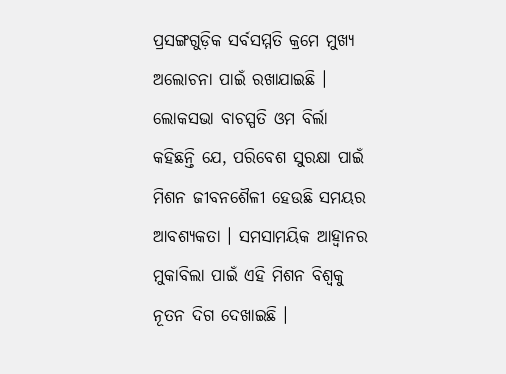ପ୍ରସଙ୍ଗଗୁଡ଼ିକ ସର୍ବସମ୍ମତି କ୍ରମେ ମୁଖ୍ୟ ଅଲୋଚନା ପାଇଁ ରଖାଯାଇଛି । ଲୋକସଭା ବାଚସ୍ପତି ଓମ ବିର୍ଲା କହିଛନ୍ତି ଯେ, ପରିବେଶ ସୁରକ୍ଷା ପାଇଁ ମିଶନ ଜୀବନଶୈଳୀ ହେଉଛି ସମୟର ଆବଶ୍ୟକତା । ସମସାମୟିକ ଆହ୍ୱାନର ମୁକାବିଲା ପାଇଁ ଏହି ମିଶନ ବିଶ୍ୱକୁ ନୂତନ ଦିଗ ଦେଖାଇଛି ।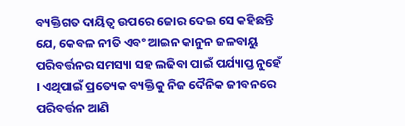ବ୍ୟକ୍ତିଗତ ଦାୟିତ୍ୱ ଉପରେ ଜୋର ଦେଇ ସେ କହିଛନ୍ତି ଯେ, କେବଳ ନୀତି ଏବଂ ଆଇନ କାନୁନ ଜଳବାୟୁ ପରିବର୍ତ୍ତନର ସମସ୍ୟା ସହ ଲଢିବା ପାଇଁ ପର୍ଯ୍ୟାପ୍ତ ନୁହେଁ । ଏଥିପାଇଁ ପ୍ରତ୍ୟେକ ବ୍ୟକ୍ତିକୁ ନିଜ ଦୈନିକ ଜୀବନରେ ପରିବର୍ତ୍ତନ ଆଣି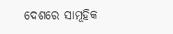ଦେଶରେ ସାମୂହିକ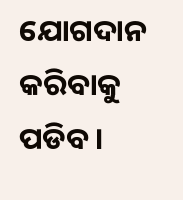ଯୋଗଦାନ କରିବାକୁ ପଡିବ ।